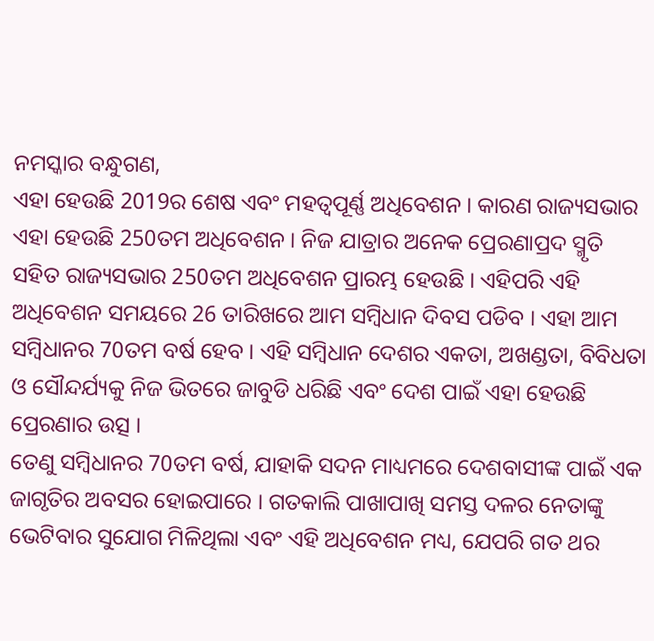ନମସ୍କାର ବନ୍ଧୁଗଣ,
ଏହା ହେଉଛି 2019ର ଶେଷ ଏବଂ ମହତ୍ୱପୂର୍ଣ୍ଣ ଅଧିବେଶନ । କାରଣ ରାଜ୍ୟସଭାର ଏହା ହେଉଛି 250ତମ ଅଧିବେଶନ । ନିଜ ଯାତ୍ରାର ଅନେକ ପ୍ରେରଣାପ୍ରଦ ସ୍ମୃତି ସହିତ ରାଜ୍ୟସଭାର 250ତମ ଅଧିବେଶନ ପ୍ରାରମ୍ଭ ହେଉଛି । ଏହିପରି ଏହି ଅଧିବେଶନ ସମୟରେ 26 ତାରିଖରେ ଆମ ସମ୍ବିଧାନ ଦିବସ ପଡିବ । ଏହା ଆମ ସମ୍ବିଧାନର 70ତମ ବର୍ଷ ହେବ । ଏହି ସମ୍ବିଧାନ ଦେଶର ଏକତା, ଅଖଣ୍ଡତା, ବିବିଧତା ଓ ସୌନ୍ଦର୍ଯ୍ୟକୁ ନିଜ ଭିତରେ ଜାବୁଡି ଧରିଛି ଏବଂ ଦେଶ ପାଇଁ ଏହା ହେଉଛି ପ୍ରେରଣାର ଉତ୍ସ ।
ତେଣୁ ସମ୍ବିଧାନର 70ତମ ବର୍ଷ, ଯାହାକି ସଦନ ମାଧ୍ୟମରେ ଦେଶବାସୀଙ୍କ ପାଇଁ ଏକ ଜାଗୃତିର ଅବସର ହୋଇପାରେ । ଗତକାଲି ପାଖାପାଖି ସମସ୍ତ ଦଳର ନେତାଙ୍କୁ ଭେଟିବାର ସୁଯୋଗ ମିଳିଥିଲା ଏବଂ ଏହି ଅଧିବେଶନ ମଧ୍ୟ, ଯେପରି ଗତ ଥର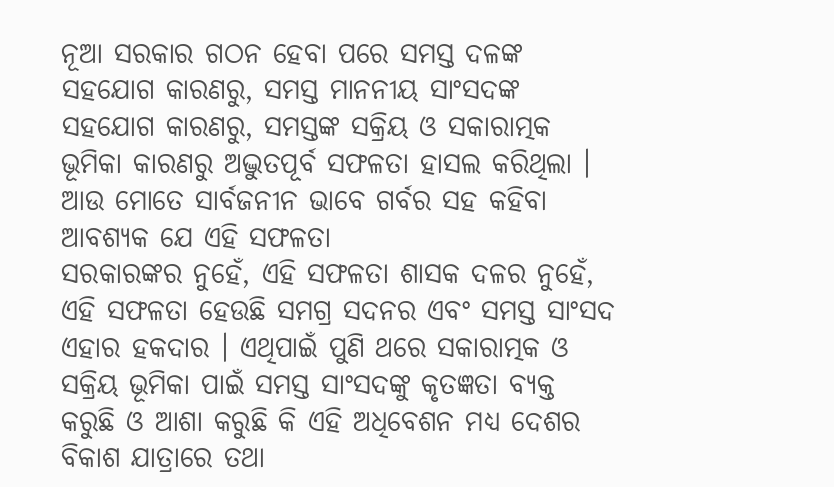ନୂଆ ସରକାର ଗଠନ ହେବା ପରେ ସମସ୍ତ ଦଳଙ୍କ ସହଯୋଗ କାରଣରୁ, ସମସ୍ତ ମାନନୀୟ ସାଂସଦଙ୍କ ସହଯୋଗ କାରଣରୁ, ସମସ୍ତଙ୍କ ସକ୍ରିୟ ଓ ସକାରାତ୍ମକ ଭୂମିକା କାରଣରୁ ଅଦ୍ଭୁତପୂର୍ବ ସଫଳତା ହାସଲ କରିଥିଲା । ଆଉ ମୋତେ ସାର୍ବଜନୀନ ଭାବେ ଗର୍ବର ସହ କହିବା ଆବଶ୍ୟକ ଯେ ଏହି ସଫଳତା
ସରକାରଙ୍କର ନୁହେଁ, ଏହି ସଫଳତା ଶାସକ ଦଳର ନୁହେଁ, ଏହି ସଫଳତା ହେଉଛି ସମଗ୍ର ସଦନର ଏବଂ ସମସ୍ତ ସାଂସଦ ଏହାର ହକଦାର । ଏଥିପାଇଁ ପୁଣି ଥରେ ସକାରାତ୍ମକ ଓ ସକ୍ରିୟ ଭୂମିକା ପାଇଁ ସମସ୍ତ ସାଂସଦଙ୍କୁ କୃତଜ୍ଞତା ବ୍ୟକ୍ତ କରୁଛି ଓ ଆଶା କରୁଛି କି ଏହି ଅଧିବେଶନ ମଧ୍ୟ ଦେଶର ବିକାଶ ଯାତ୍ରାରେ ତଥା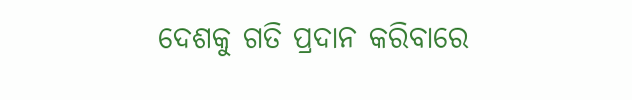ଦେଶକୁ ଗତି ପ୍ରଦାନ କରିବାରେ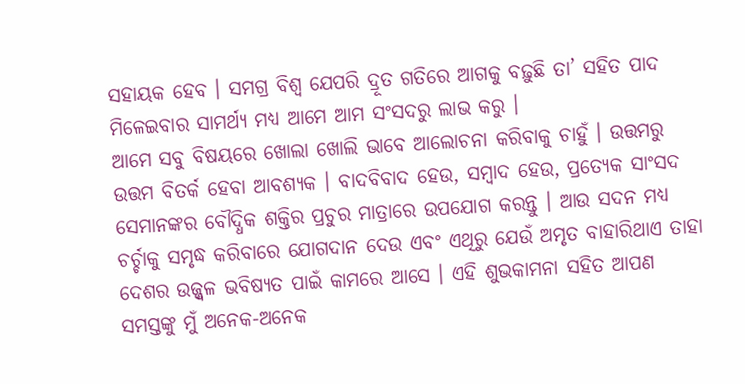ସହାୟକ ହେବ । ସମଗ୍ର ବିଶ୍ୱ ଯେପରି ଦ୍ରୂତ ଗତିରେ ଆଗକୁ ବଢ଼ୁଛି ତା’ ସହିତ ପାଦ ମିଳେଇବାର ସାମର୍ଥ୍ୟ ମଧ୍ୟ ଆମେ ଆମ ସଂସଦରୁ ଲାଭ କରୁ ।
ଆମେ ସବୁ ବିଷୟରେ ଖୋଲା ଖୋଲି ଭାବେ ଆଲୋଚନା କରିବାକୁ ଚାହୁଁ । ଉତ୍ତମରୁ ଉତ୍ତମ ବିତର୍କ ହେବା ଆବଶ୍ୟକ । ବାଦବିବାଦ ହେଉ, ସମ୍ବାଦ ହେଉ, ପ୍ରତ୍ୟେକ ସାଂସଦ ସେମାନଙ୍କର ବୌଦ୍ଧିକ ଶକ୍ତିର ପ୍ରଚୁର ମାତ୍ରାରେ ଉପଯୋଗ କରନ୍ତୁ । ଆଉ ସଦନ ମଧ୍ୟ ଚର୍ଚ୍ଚାକୁ ସମୃଦ୍ଧ କରିବାରେ ଯୋଗଦାନ ଦେଉ ଏବଂ ଏଥିରୁ ଯେଉଁ ଅମୃତ ବାହାରିଥାଏ ତାହା ଦେଶର ଉଜ୍ଜ୍ୱଳ ଭବିଷ୍ୟତ ପାଇଁ କାମରେ ଆସେ । ଏହି ଶୁଭକାମନା ସହିତ ଆପଣ ସମସ୍ତଙ୍କୁ ମୁଁ ଅନେକ-ଅନେକ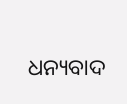ଧନ୍ୟବାଦ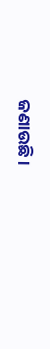ଜଣାଉଛି ।